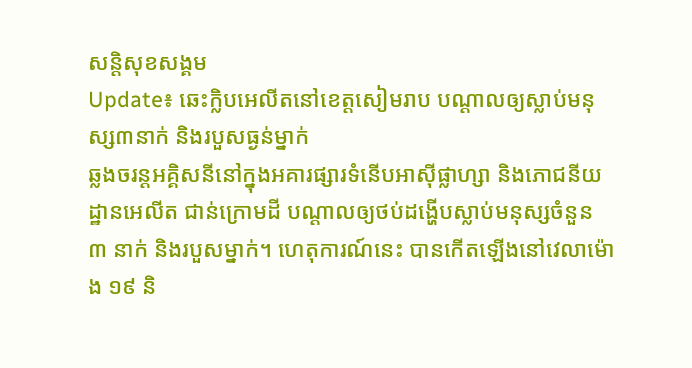សន្តិសុខសង្គម
Update៖ ឆេះក្លិបអេលីតនៅខេត្តសៀមរាប បណ្តាលឲ្យស្លាប់មនុស្ស៣នាក់ និងរបួសធ្ងន់ម្នាក់
ឆ្លងចរន្តអគ្គិសនីនៅក្នុងអគារផ្សារទំនើបអាស៊ីផ្លាហ្សា និងភោជនីយដ្ឋានអេលីត ជាន់ក្រោមដី បណ្តាលឲ្យថប់ដង្ហើបស្លាប់មនុស្សចំនួន ៣ នាក់ និងរបួសម្នាក់។ ហេតុការណ៍នេះ បានកើតឡើងនៅវេលាម៉ោង ១៩ និ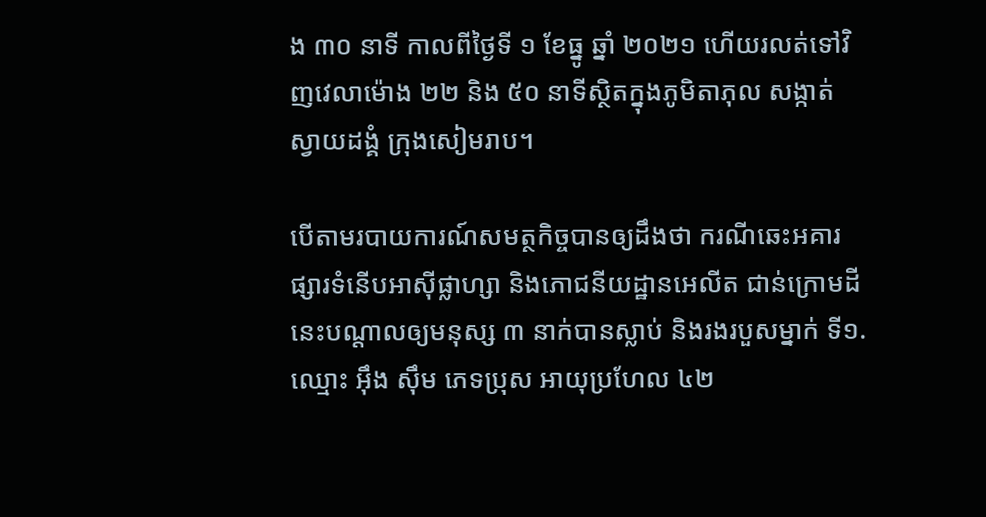ង ៣០ នាទី កាលពីថ្ងៃទី ១ ខែធ្នូ ឆ្នាំ ២០២១ ហើយរលត់ទៅវិញវេលាម៉ោង ២២ និង ៥០ នាទីស្ថិតក្នុងភូមិតាភុល សង្កាត់ស្វាយដង្គំ ក្រុងសៀមរាប។

បើតាមរបាយការណ៍សមត្ថកិច្ចបានឲ្យដឹងថា ករណីឆេះអគារផ្សារទំនើបអាស៊ីផ្លាហ្សា និងភោជនីយដ្ឋានអេលីត ជាន់ក្រោមដី នេះបណ្តាលឲ្យមនុស្ស ៣ នាក់បានស្លាប់ និងរងរបួសម្នាក់ ទី១.ឈ្មោះ អ៊ឹង ស៊ឹម ភេទប្រុស អាយុប្រហែល ៤២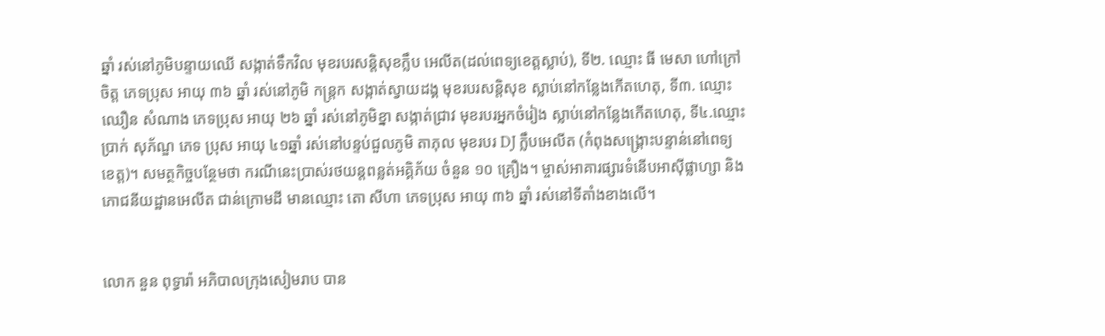ឆ្នាំ រស់នៅភូមិបន្ទាយឈើ សង្កាត់ទឹកវិល មុខរបរសន្តិសុខក្លឹប អេលីត(ដល់ពេទ្យខេត្តស្លាប់), ទី២. ឈ្មោះ ធី មេសា ហៅក្រៅចិត្ត ភេទប្រុស អាយុ ៣៦ ឆ្នាំ រស់នៅភូមិ កន្ត្រក សង្កាត់ស្វាយដង្គ មុខរបរសន្តិសុខ ស្លាប់នៅកន្លែងកើតហេតុ, ទី៣. ឈ្មោះ ឈឿន សំណាង ភេទប្រុស អាយុ ២៦ ឆ្នាំ រស់នៅភូមិខ្នា សង្កាត់ជ្រាវ មុខរបរអ្នកចំរៀង ស្លាប់នៅកន្លែងកើតហេតុ, ទី៤.ឈ្មោះ ប្រាក់ សុភ័ណ្ឌ ភេទ ប្រុស អាយុ ៤១ឆ្នាំ រស់នៅបន្ទប់ជួលភូមិ តាភុល មុខរបរ DJ ក្លឹបអេលីត (កំពុងសង្គ្រោះបន្ទាន់នៅពេទ្យខេត្ត)។ សមត្ថកិច្ចបន្ថែមថា ករណីនេះប្រាស់រថយន្តពន្លត់អគ្គិភ័យ ចំនួន ១០ គ្រឿង។ ម្ចាស់អាគារផ្សារទំនើបអាស៊ីផ្លាហ្សា និងភោជនីយដ្ឋានអេលីត ជាន់ក្រោមដី មានឈ្មោះ តោ សីហា ភេទប្រុស អាយុ ៣៦ ឆ្នាំ រស់នៅទីតាំងខាងលើ។


លោក នួន ពុទ្ធារ៉ា អភិបាលក្រុងសៀមរាប បាន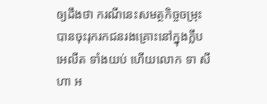ឲ្យដឹងថា ករណីនេះសមត្ថកិច្ចចម្រុះបានចុះរុករកជនរងគ្រោះនៅក្នុងក្លឹបអេលីត ទាំងយប់ ហើយលោក ទា សីហា អ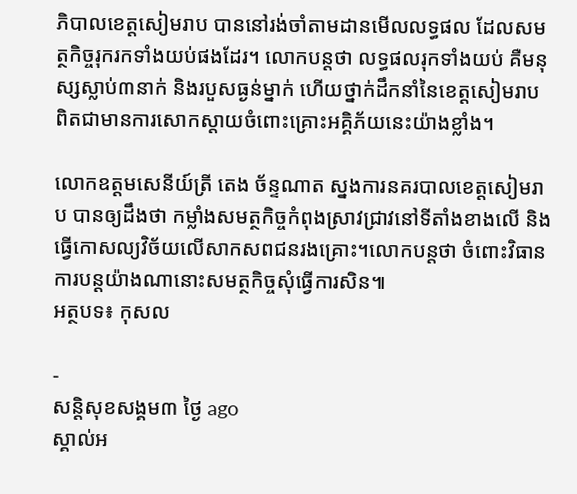ភិបាលខេត្តសៀមរាប បាននៅរង់ចាំតាមដានមើលលទ្ធផល ដែលសមត្ថកិច្ចរុករកទាំងយប់ផងដែរ។ លោកបន្តថា លទ្ធផលរុកទាំងយប់ គឺមនុស្សស្លាប់៣នាក់ និងរបួសធ្ងន់ម្នាក់ ហើយថ្នាក់ដឹកនាំនៃខេត្តសៀមរាប ពិតជាមានការសោកស្តាយចំពោះគ្រោះអគ្គិភ័យនេះយ៉ាងខ្លាំង។

លោកឧត្តមសេនីយ៍ត្រី តេង ច័ន្ទណាត ស្នងការនគរបាលខេត្តសៀមរាប បានឲ្យដឹងថា កម្លាំងសមត្ថកិច្ចកំពុងស្រាវជ្រាវនៅទីតាំងខាងលើ និងធ្វើកោសល្យវិច័យលើសាកសពជនរងគ្រោះ។លោកបន្តថា ចំពោះវិធានការបន្តយ៉ាងណានោះសមត្ថកិច្ចសុំធ្វើការសិន៕
អត្ថបទ៖ កុសល

-
សន្តិសុខសង្គម៣ ថ្ងៃ ago
ស្គាល់អ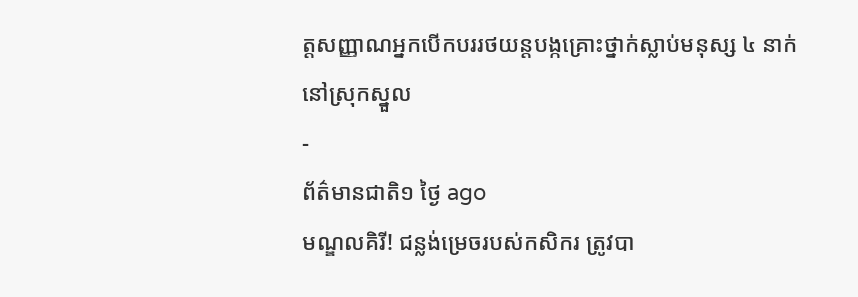ត្តសញ្ញាណអ្នកបើកបររថយន្តបង្កគ្រោះថ្នាក់ស្លាប់មនុស្ស ៤ នាក់ នៅស្រុកស្នួល
-
ព័ត៌មានជាតិ១ ថ្ងៃ ago
មណ្ឌលគិរី! ជន្លង់ម្រេចរបស់កសិករ ត្រូវបា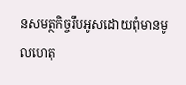នសមត្ថកិច្ចរឹបអូសដោយពុំមានមូលហេតុ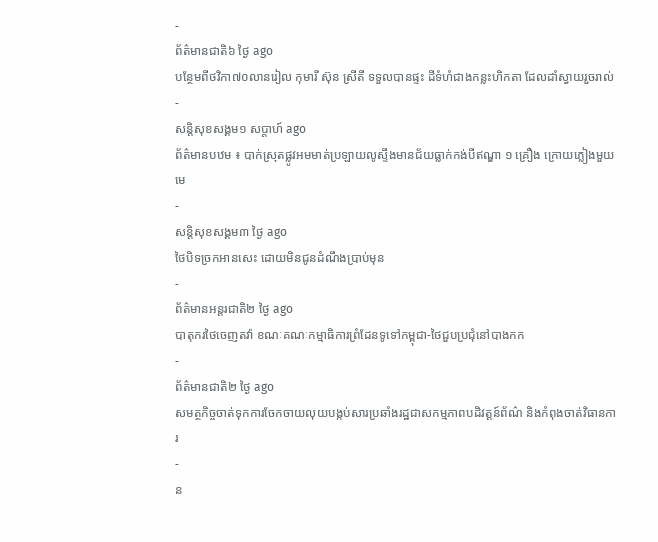-
ព័ត៌មានជាតិ៦ ថ្ងៃ ago
បន្ថែមពីថវិកា៧០លានរៀល កុមារី ស៊ុន ស្រីតី ទទួលបានផ្ទះ ដីទំហំជាងកន្លះហិកតា ដែលដាំស្វាយរួចរាល់
-
សន្តិសុខសង្គម១ សប្តាហ៍ ago
ព័ត៌មានបឋម ៖ បាក់ស្រុតផ្លូវអមមាត់ប្រឡាយលូស្ទឹងមានជ័យធ្លាក់កង់បីឥណ្ឌា ១ គ្រឿង ក្រោយភ្លៀងមួយមេ
-
សន្តិសុខសង្គម៣ ថ្ងៃ ago
ថៃបិទច្រកអានសេះ ដោយមិនជូនដំណឹងប្រាប់មុន
-
ព័ត៌មានអន្ដរជាតិ២ ថ្ងៃ ago
បាតុករថៃចេញតវ៉ា ខណៈគណៈកម្មាធិការព្រំដែនទូទៅកម្ពុជា-ថៃជួបប្រជុំនៅបាងកក
-
ព័ត៌មានជាតិ២ ថ្ងៃ ago
សមត្ថកិច្ចចាត់ទុកការចែកចាយលុយបង្កប់សារប្រឆាំងរដ្ឋជាសកម្មភាពបដិវត្តន៍ព័ណ៌ និងកំពុងចាត់វិធានការ
-
ន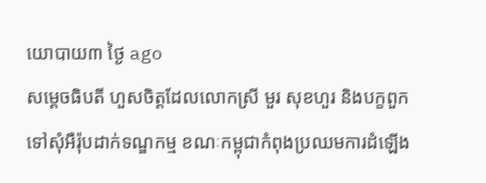យោបាយ៣ ថ្ងៃ ago
សម្តេចធិបតី ហួសចិត្តដែលលោកស្រី មួរ សុខហួរ និងបក្ខពួកទៅសុំអឺរ៉ុបដាក់ទណ្ឌកម្ម ខណៈកម្ពុជាកំពុងប្រឈមការដំឡើង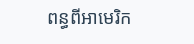ពន្ធពីអាមេរិក